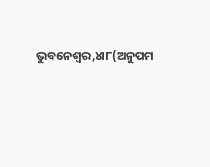ଭୁବନେଶ୍ୱର,୪ା୮(ଅନୁପମ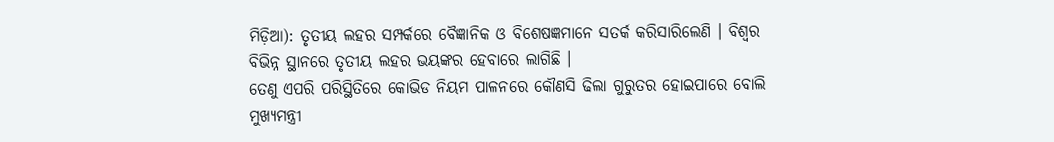ମିଡ଼ିଆ): ତୃତୀୟ ଲହର ସମ୍ପର୍କରେ ବୈଜ୍ଞାନିକ ଓ ବିଶେଷଜ୍ଞମାନେ ସତର୍କ କରିସାରିଲେଣି । ବିଶ୍ୱର ବିଭିନ୍ନ ସ୍ଥାନରେ ତୃତୀୟ ଲହର ଭୟଙ୍କର ହେବାରେ ଲାଗିଛି ।
ତେଣୁ ଏପରି ପରିସ୍ଥିତିରେ କୋଭିଡ ନିୟମ ପାଳନରେ କୌଣସି ଢିଲା ଗୁରୁତର ହୋଇପାରେ ବୋଲି ମୁଖ୍ୟମନ୍ତ୍ରୀ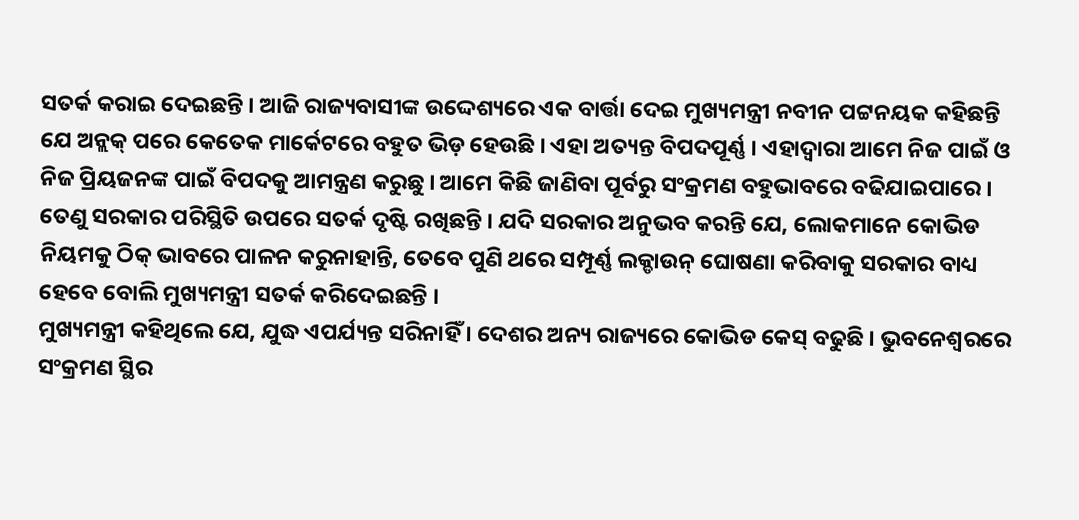ସତର୍କ କରାଇ ଦେଇଛନ୍ତି । ଆଜି ରାଜ୍ୟବାସୀଙ୍କ ଉଦ୍ଦେଶ୍ୟରେ ଏକ ବାର୍ତ୍ତା ଦେଇ ମୁଖ୍ୟମନ୍ତ୍ରୀ ନବୀନ ପଟ୍ଟନୟକ କହିଛନ୍ତି ଯେ ଅନ୍ଲକ୍ ପରେ କେତେକ ମାର୍କେଟରେ ବହୁତ ଭିଡ଼ ହେଉଛି । ଏହା ଅତ୍ୟନ୍ତ ବିପଦପୂର୍ଣ୍ଣ । ଏହାଦ୍ୱାରା ଆମେ ନିଜ ପାଇଁ ଓ ନିଜ ପ୍ରିୟଜନଙ୍କ ପାଇଁ ବିପଦକୁ ଆମନ୍ତ୍ରଣ କରୁଛୁ । ଆମେ କିଛି ଜାଣିବା ପୂର୍ବରୁ ସଂକ୍ରମଣ ବହୁଭାବରେ ବଢିଯାଇପାରେ । ତେଣୁ ସରକାର ପରିସ୍ଥିତି ଉପରେ ସତର୍କ ଦୃଷ୍ଟି ରଖିଛନ୍ତି । ଯଦି ସରକାର ଅନୁଭବ କରନ୍ତି ଯେ, ଲୋକମାନେ କୋଭିଡ ନିୟମକୁ ଠିକ୍ ଭାବରେ ପାଳନ କରୁନାହାନ୍ତି, ତେବେ ପୁଣି ଥରେ ସମ୍ପୂର୍ଣ୍ଣ ଲକ୍ଡାଉନ୍ ଘୋଷଣା କରିବାକୁ ସରକାର ବାଧ୍ୟ ହେବେ ବୋଲି ମୁଖ୍ୟମନ୍ତ୍ରୀ ସତର୍କ କରିଦେଇଛନ୍ତି ।
ମୁଖ୍ୟମନ୍ତ୍ରୀ କହିଥିଲେ ଯେ, ଯୁଦ୍ଧ ଏପର୍ଯ୍ୟନ୍ତ ସରିନାହିଁ । ଦେଶର ଅନ୍ୟ ରାଜ୍ୟରେ କୋଭିଡ କେସ୍ ବଢୁଛି । ଭୁବନେଶ୍ୱରରେ ସଂକ୍ରମଣ ସ୍ଥିର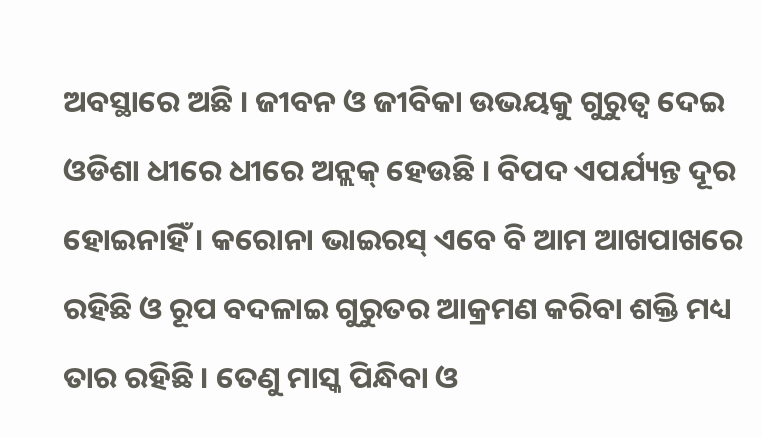ଅବସ୍ଥାରେ ଅଛି । ଜୀବନ ଓ ଜୀବିକା ଉଭୟକୁ ଗୁରୁତ୍ୱ ଦେଇ ଓଡିଶା ଧୀରେ ଧୀରେ ଅନ୍ଲକ୍ ହେଉଛି । ବିପଦ ଏପର୍ଯ୍ୟନ୍ତ ଦୂର ହୋଇନାହିଁ । କରୋନା ଭାଇରସ୍ ଏବେ ବି ଆମ ଆଖପାଖରେ ରହିଛି ଓ ରୂପ ବଦଳାଇ ଗୁରୁତର ଆକ୍ରମଣ କରିବା ଶକ୍ତି ମଧ୍ୟ ତାର ରହିଛି । ତେଣୁ ମାସ୍କ ପିନ୍ଧିବା ଓ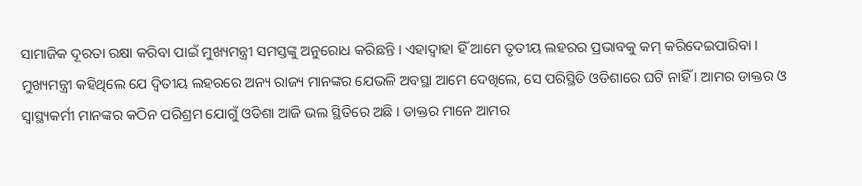ସାମାଜିକ ଦୂରତା ରକ୍ଷା କରିବା ପାଇଁ ମୁଖ୍ୟମନ୍ତ୍ରୀ ସମସ୍ତଙ୍କୁ ଅନୁରୋଧ କରିଛନ୍ତି । ଏହାଦ୍ୱାହା ହିଁ ଆମେ ତୃତୀୟ ଲହରର ପ୍ରଭାବକୁ କମ୍ କରିଦେଇପାରିବା ।
ମୁଖ୍ୟମନ୍ତ୍ରୀ କହିଥିଲେ ଯେ ଦ୍ୱିତୀୟ ଲହରରେ ଅନ୍ୟ ରାଜ୍ୟ ମାନଙ୍କର ଯେଭଳି ଅବସ୍ଥା ଆମେ ଦେଖିଲେ, ସେ ପରିସ୍ଥିତି ଓଡିଶାରେ ଘଟି ନାହିଁ । ଆମର ଡାକ୍ତର ଓ ସ୍ୱାସ୍ଥ୍ୟକର୍ମୀ ମାନଙ୍କର କଠିନ ପରିଶ୍ରମ ଯୋଗୁଁ ଓଡିଶା ଆଜି ଭଲ ସ୍ଥିତିରେ ଅଛି । ଡାକ୍ତର ମାନେ ଆମର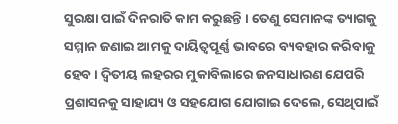ସୁରକ୍ଷା ପାଇଁ ଦିନରାତି କାମ କରୁଛନ୍ତି । ତେଣୁ ସେମାନଙ୍କ ତ୍ୟାଗକୁ ସମ୍ମାନ ଜଣାଇ ଆମକୁ ଦାୟିତ୍ୱପୂର୍ଣ୍ଣ ଭାବରେ ବ୍ୟବହାର କରିବାକୁ ହେବ । ଦ୍ୱିତୀୟ ଲହରର ମୁକାବିଲାରେ ଜନସାଧାରଣ ଯେପରି ପ୍ରଶାସନକୁ ସାହାଯ୍ୟ ଓ ସହଯୋଗ ଯୋଗାଇ ଦେଲେ, ସେଥିପାଇଁ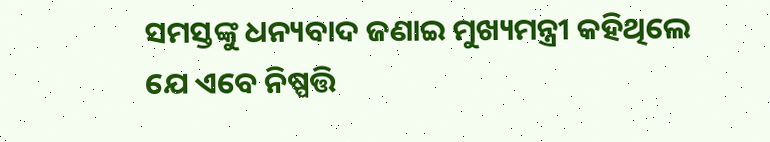ସମସ୍ତଙ୍କୁ ଧନ୍ୟବାଦ ଜଣାଇ ମୁଖ୍ୟମନ୍ତ୍ରୀ କହିଥିଲେ ଯେ ଏବେ ନିଷ୍ପତ୍ତି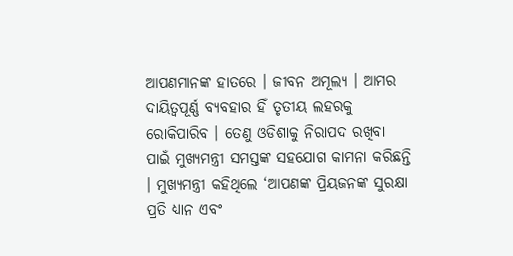ଆପଣମାନଙ୍କ ହାତରେ । ଜୀବନ ଅମୂଲ୍ୟ । ଆମର ଦାୟିତ୍ୱପୂର୍ଣ୍ଣ ବ୍ୟବହାର ହିଁ ତୃତୀୟ ଲହରକୁ ରୋକିପାରିବ । ତେଣୁ ଓଡିଶାକୁ ନିରାପଦ ରଖିବା ପାଇଁ ମୁଖ୍ୟମନ୍ତ୍ରୀ ସମସ୍ତଙ୍କ ସହଯୋଗ କାମନା କରିଛନ୍ତି । ମୁଖ୍ୟମନ୍ତ୍ରୀ କହିଥିଲେ ‘ଆପଣଙ୍କ ପ୍ରିୟଜନଙ୍କ ସୁରକ୍ଷା ପ୍ରତି ଧ୍ୟାନ ଏବଂ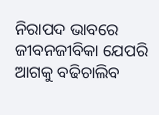ନିରାପଦ ଭାବରେ ଜୀବନଜୀବିକା ଯେପରି ଆଗକୁ ବଢିଚାଲିବ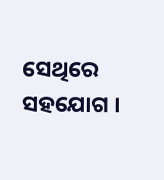ସେଥିରେ ସହଯୋଗ ।